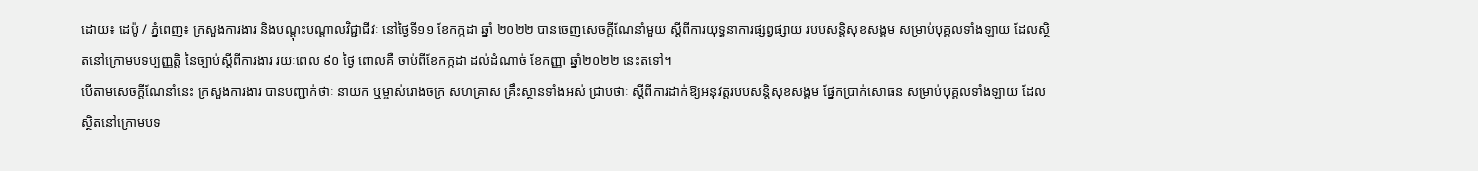ដោយ៖ ដេប៉ូ / ភ្នំពេញ៖ ក្រសួងការងារ និងបណ្តុះបណ្តាលវិជ្ជាជីវៈ នៅថ្ងៃទី១១ ខែកក្កដា ឆ្នាំ ២០២២ បានចេញសេចក្តីណែនាំមួយ ស្តីពីការយុទ្ធនាការផ្សព្វផ្សាយ របបសន្តិសុខសង្គម សម្រាប់បុគ្គលទាំងឡាយ ដែលស្ថិតនៅក្រោមបទប្បញ្ញត្តិ នៃច្បាប់ស្តីពីការងារ រយៈពេល ៩០ ថ្ងៃ ពោលគឺ ចាប់ពីខែកក្កដា ដល់ដំណាច់ ខែកញ្ញា ឆ្នាំ២០២២ នេះតទៅ។
បើតាមសេចក្តីណែនាំនេះ ក្រសួងការងារ បានបញ្ជាក់ថាៈ នាយក ឬម្ចាស់រោងចក្រ សហគ្រាស គ្រឹះស្ថានទាំងអស់ ជ្រាបថាៈ ស្តីពីការដាក់ឱ្យអនុវត្តរបបសន្តិសុខសង្គម ផ្នែកប្រាក់សោធន សម្រាប់បុគ្គលទាំងឡាយ ដែលស្ថិតនៅក្រោមបទ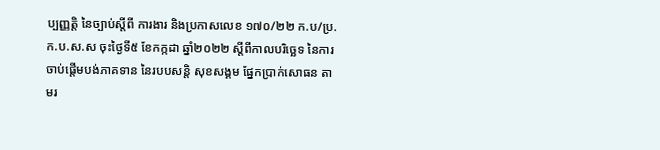ប្បញ្ញត្តិ នៃច្បាប់ស្តីពី ការងារ និងប្រកាសលេខ ១៧០/២២ ក.ប/ប្រ.ក.ប.ស.ស ចុះថ្ងៃទី៥ ខែកក្កដា ឆ្នាំ២០២២ ស្តីពីកាលបរិច្ឆេទ នៃការចាប់ផ្តើមបង់ភាគទាន នៃរបបសន្តិ សុខសង្គម ផ្នែកប្រាក់សោធន តាមរ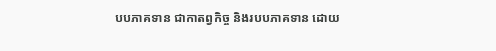បបភាគទាន ជាកាតព្វកិច្ច និងរបបភាគទាន ដោយ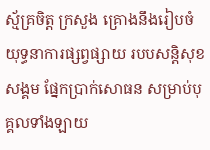ស្ម័គ្រចិត្ត ក្រសួង គ្រោងនឹងរៀបចំ យុទ្ធនាការផ្សព្វផ្សាយ របបសន្តិសុខសង្គម ផ្នែកប្រាក់សោធន សម្រាប់បុគ្គលទាំងឡាយ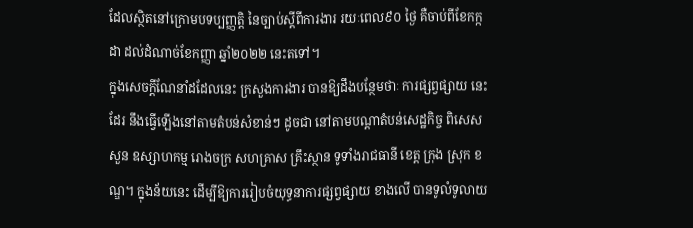ដែលស្ថិតនៅក្រោមបទប្បញ្ញត្តិ នៃច្បាប់ស្តីពីការងារ រយៈពេល៩០ ថ្ងៃ គឺចាប់ពីខែកក្កដា ដល់ដំណាច់ខែកញ្ញា ឆ្នាំ២០២២ នេះតទៅ។
ក្នុងសេចក្តីណែនាំដដែលនេះ ក្រសួងការងារ បានឱ្យដឹងបន្ថែមថាៈ ការផ្សព្វផ្សាយ នេះដែរ នឹងធ្វើឡើងនៅតាមតំបន់សំខាន់ៗ ដូចជា នៅតាមបណ្តាតំបន់សេដ្ឋកិច្ច ពិសេស សួន ឧស្សាហកម្ម រោងចក្រ សហគ្រាស គ្រឹះស្ថាន ទូទាំងរាជធានី ខេត្ត ក្រុង ស្រុក ខណ្ឌ។ ក្នុងន័យនេះ ដើម្បីឱ្យការរៀបចំយុទ្ធនាការផ្សព្វផ្សាយ ខាងលើ បានទូលំទូលាយ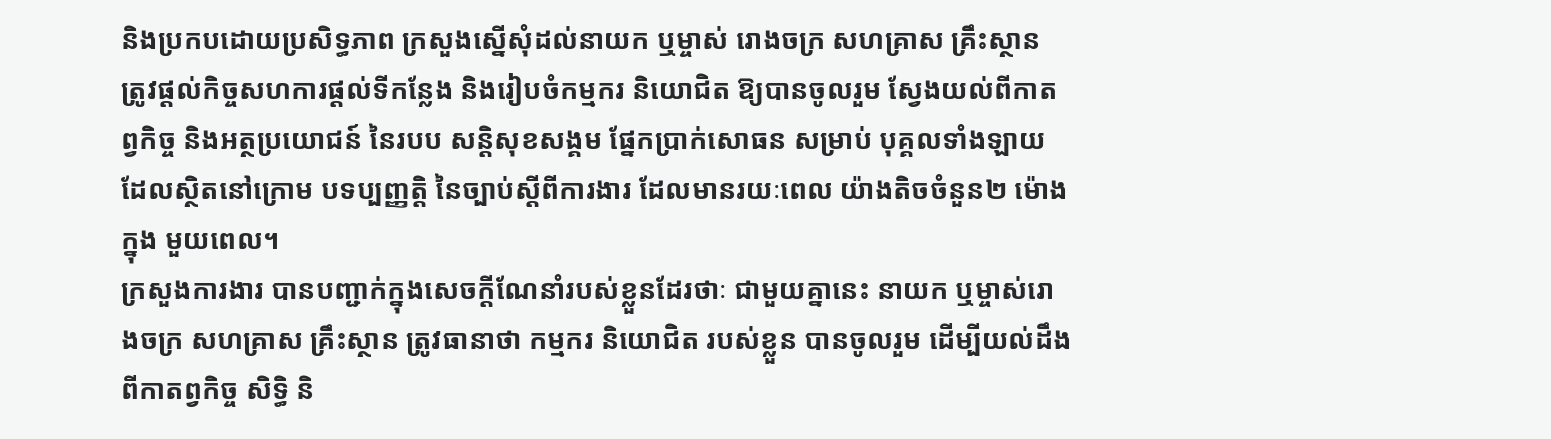និងប្រកបដោយប្រសិទ្ធភាព ក្រសួងស្នើសុំដល់នាយក ឬម្ចាស់ រោងចក្រ សហគ្រាស គ្រឹះស្ថាន ត្រូវផ្តល់កិច្ចសហការផ្តល់ទីកន្លែង និងរៀបចំកម្មករ និយោជិត ឱ្យបានចូលរួម ស្វែងយល់ពីកាតព្វកិច្ច និងអត្ថប្រយោជន៍ នៃរបប សន្តិសុខសង្គម ផ្នែកប្រាក់សោធន សម្រាប់ បុគ្គលទាំងឡាយ ដែលស្ថិតនៅក្រោម បទប្បញ្ញត្តិ នៃច្បាប់ស្ដីពីការងារ ដែលមានរយៈពេល យ៉ាងតិចចំនួន២ ម៉ោងក្នុង មួយពេល។
ក្រសួងការងារ បានបញ្ជាក់ក្នុងសេចក្តីណែនាំរបស់ខ្លួនដែរថាៈ ជាមួយគ្នានេះ នាយក ឬម្ចាស់រោងចក្រ សហគ្រាស គ្រឹះស្ថាន ត្រូវធានាថា កម្មករ និយោជិត របស់ខ្លួន បានចូលរួម ដើម្បីយល់ដឹងពីកាតព្វកិច្ច សិទ្ធិ និ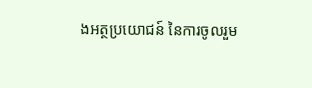ងអត្ថប្រយោជន៍ នៃការចូលរួម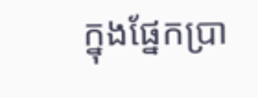ក្នុងផ្នែកប្រា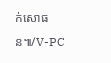ក់សោធន៕/V-PC